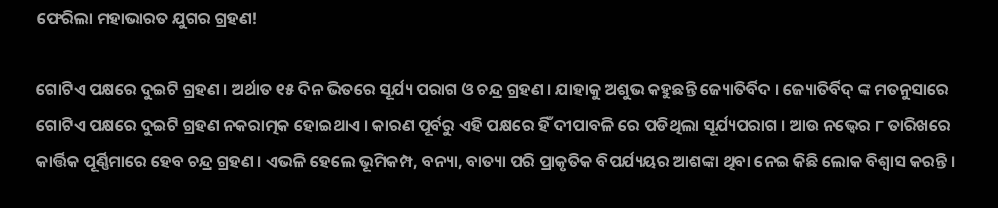ଫେରିଲା ମହାଭାରତ ଯୁଗର ଗ୍ରହଣ!

ଗୋଟିଏ ପକ୍ଷରେ ଦୁଇଟି ଗ୍ରହଣ । ଅର୍ଥାତ ୧୫ ଦିନ ଭିତରେ ସୂର୍ଯ୍ୟ ପରାଗ ଓ ଚନ୍ଦ୍ର ଗ୍ରହଣ । ଯାହାକୁ ଅଶୁଭ କହୁଛନ୍ତି ଜ୍ୟୋତିର୍ବିଦ । ଜ୍ୟୋତିର୍ବିଦ୍ ଙ୍କ ମତନୁସାରେ ଗୋଟିଏ ପକ୍ଷରେ ଦୁଇଟି ଗ୍ରହଣ ନକରାତ୍ମକ ହୋଇଥାଏ । କାରଣ ପୂର୍ବରୁ ଏହି ପକ୍ଷରେ ହିଁ ଦୀପାବଳି ରେ ପଡିଥିଲା ସୂର୍ଯ୍ୟପରାଗ । ଆଉ ନଭ୍ୱେର ୮ ତାରିଖରେ କାର୍ତ୍ତିକ ପୂର୍ଣ୍ଣିମାରେ ହେବ ଚନ୍ଦ୍ର ଗ୍ରହଣ । ଏଭଳି ହେଲେ ଭୂମିକମ୍ପ, ବନ୍ୟା, ବାତ୍ୟା ପରି ପ୍ରାକୃତିକ ବିପର୍ଯ୍ୟୟର ଆଶଙ୍କା ଥିବା ନେଇ କିଛି ଲୋକ ବିଶ୍ୱାସ କରନ୍ତି ।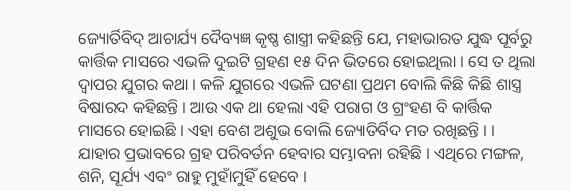ଜ୍ୟୋର୍ତିବିଦ୍ ଆଚାର୍ଯ୍ୟ ଦୈବ୍ୟଜ୍ଞ କୃଷ୍ଣ ଶାସ୍ତ୍ରୀ କହିଛନ୍ତି ଯେ, ମହାଭାରତ ଯୁଦ୍ଧ ପୂର୍ବରୁ କାର୍ତ୍ତିକ ମାସରେ ଏଭଳି ଦୁଇଟି ଗ୍ରହଣ ୧୫ ଦିନ ଭିତରେ ହୋଇଥିଲା । ସେ ତ ଥିଲା ଦ୍ୱାପର ଯୁଗର କଥା । କଳି ଯୁଗରେ ଏଭଳି ଘଟଣା ପ୍ରଥମ ବୋଲି କିଛି କିଛି ଶାସ୍ତ୍ର ବିଷାରଦ କହିଛନ୍ତି । ଆଉ ଏକ ଥା ହେଲା ଏହି ପରାଗ ଓ ଗ୍ରଂହଣ ବି କାର୍ତ୍ତିକ ମାସରେ ହୋଇଛି । ଏହା ବେଶ ଅଶୁଭ ବୋଲି ଜ୍ୟୋତିର୍ବିଦ ମତ ରଖିଛନ୍ତି । । ଯାହାର ପ୍ରଭାବରେ ଗ୍ରହ ପରିବର୍ତନ ହେବାର ସମ୍ଭାବନା ରହିଛି । ଏଥିରେ ମଙ୍ଗଳ, ଶନି, ସୂର୍ଯ୍ୟ ଏବଂ ରାହୁ ମୁହାଁମୁହିଁ ହେବେ ।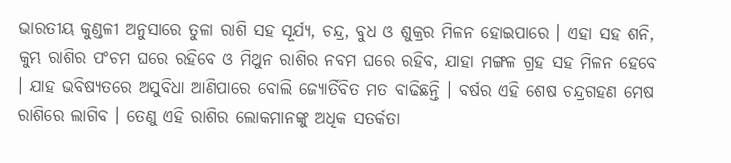ଭାରତୀୟ କୁଣ୍ଡଳୀ ଅନୁସାରେ ତୁଳା ରାଶି ସହ ସୂର୍ଯ୍ୟ, ଚନ୍ଦ୍ର, ବୁଧ ଓ ଶୁକ୍ରର ମିଳନ ହୋଇପାରେ । ଏହା ସହ ଶନି, କୁମ୍ଭ ରାଶିର ପଂଚମ ଘରେ ରହିବେ ଓ ମିଥୁନ ରାଶିର ନବମ ଘରେ ରହିବ, ଯାହା ମଙ୍ଗଳ ଗ୍ରହ ସହ ମିଳନ ହେବେ । ଯାହ ଭବିଷ୍ୟତରେ ଅସୁବିଧା ଆଣିପାରେ ବୋଲି ଜ୍ୟୋର୍ତିବିତ ମତ ବାଢିଛନ୍ତି । ବର୍ଷର ଏହି ଶେଷ ଚନ୍ଦ୍ରଗହଣ ମେଷ ରାଶିରେ ଲାଗିବ । ତେଣୁ ଏହି ରାଶିର ଲୋକମାନଙ୍କୁ ଅଧିକ ସତର୍କତା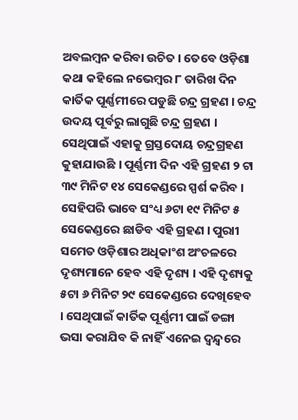ଅବଲମ୍ବନ କରିବା ଉଚିତ । ତେବେ ଓଡ଼ିଶା କଥା କହିଲେ ନଭେମ୍ବର ୮ ତାରିଖ ଦିନ କାର୍ତିକ ପୂର୍ଣ୍ଣମୀରେ ପଡୁଛି ଚନ୍ଦ୍ର ଗ୍ରହଣ । ଚନ୍ଦ୍ର ଉଦୟ ପୂର୍ବରୁ ଲାଗୁଛି ଚନ୍ଦ୍ର ଗ୍ରହଣ । ସେଥିପାଇଁ ଏହାକୁ ଗ୍ରସ୍ତଦୋୟ ଚନ୍ଦ୍ରଗ୍ରହଣ କୁହାଯାଉଛି । ପୂର୍ଣ୍ଣମୀ ଦିନ ଏହି ଗ୍ରହଣ ୨ ଟା ୩୯ ମିନିଟ ୧୪ ସେକେଣ୍ଡରେ ସ୍ପର୍ଶ କରିବ । ସେହିପରି ଭାବେ ସଂଧ୍ୟ ୬ଟା ୧୯ ମିନିଟ ୫ ସେକେଣ୍ଡରେ ଛାଡିବ ଏହି ଗ୍ରହଣ । ପୁରାୀ ସମେତ ଓଡ଼ିଶାର ଅଧିକାଂଶ ଅଂଚଳରେ ଦୃଶ୍ୟମାନେ ହେବ ଏହି ଦୃଶ୍ୟ । ଏହି ଦୃଶ୍ୟକୁ ୫ଟା ୬ ମିନିଟ ୨୯ ସେକେଣ୍ଡରେ ଦେଖିହେବ । ସେଥିପାଇଁ କାର୍ତିକ ପୂର୍ଣ୍ଣମୀ ପାଇଁ ଡଙ୍ଗା ଭସା କରାଯିବ କି ନାହିଁ ଏନେଇ ଦ୍ୱନ୍ଦ୍ୱରେ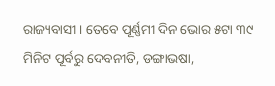ରାଜ୍ୟବାସୀ । ତେବେ ପୂର୍ଣ୍ଣମୀ ଦିନ ଭୋର ୫ଟା ୩୯ ମିନିଟ ପୂର୍ବରୁ ଦେବନୀତି, ଡଙ୍ଗାଭଷା,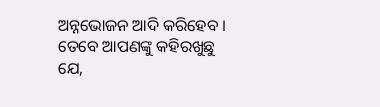ଅନ୍ନଭୋଜନ ଆଦି କରିହେବ । ତେବେ ଆପଣଙ୍କୁ କହିରଖୁଛୁ ଯେ,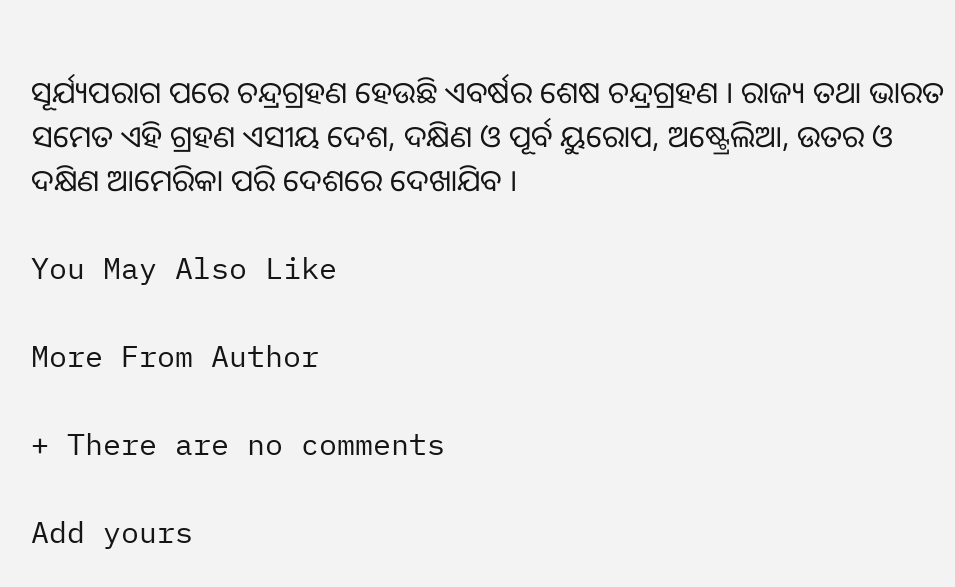ସୂର୍ଯ୍ୟପରାଗ ପରେ ଚନ୍ଦ୍ରଗ୍ରହଣ ହେଉଛି ଏବର୍ଷର ଶେଷ ଚନ୍ଦ୍ରଗ୍ରହଣ । ରାଜ୍ୟ ତଥା ଭାରତ ସମେତ ଏହି ଗ୍ରହଣ ଏସୀୟ ଦେଶ, ଦକ୍ଷିଣ ଓ ପୂର୍ବ ୟୁରୋପ, ଅଷ୍ଟ୍ରେଲିଆ, ଉତର ଓ ଦକ୍ଷିଣ ଆମେରିକା ପରି ଦେଶରେ ଦେଖାଯିବ ।

You May Also Like

More From Author

+ There are no comments

Add yours